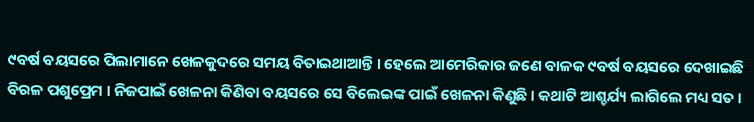୯ବର୍ଷ ବୟସରେ ପିଲାମାନେ ଖେଳକୁଦରେ ସମୟ ବିତାଇଥାଆନ୍ତି । ହେଲେ ଆମେରିକାର ଜଣେ ବାଳକ ୯ବର୍ଷ ବୟସରେ ଦେଖାଇଛି ବିରଳ ପଶୁପ୍ରେମ । ନିଜପାଇଁ ଖେଳନା କିଣିବା ବୟସରେ ସେ ବିଲେଇଙ୍କ ପାଇଁ ଖେଳନା କିଣୁଛି । କଥାଟି ଆଶ୍ଚର୍ଯ୍ୟ ଲାଗିଲେ ମଧ୍ୟ ସତ ।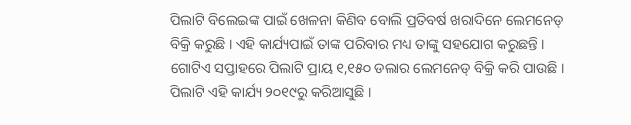ପିଲାଟି ବିଲେଇଙ୍କ ପାଇଁ ଖେଳନା କିଣିବ ବୋଲି ପ୍ରତିବର୍ଷ ଖରାଦିନେ ଲେମନେଡ୍ ବିକ୍ରି କରୁଛି । ଏହି କାର୍ଯ୍ୟପାଇଁ ତାଙ୍କ ପରିବାର ମଧ୍ୟ ତାଙ୍କୁ ସହଯୋଗ କରୁଛନ୍ତି ।
ଗୋଟିଏ ସପ୍ତାହରେ ପିଲାଟି ପ୍ରାୟ ୧,୧୫୦ ଡଲାର ଲେମନେଡ୍ ବିକ୍ରି କରି ପାଉଛି । ପିଲାଟି ଏହି କାର୍ଯ୍ୟ ୨୦୧୯ରୁ କରିଆସୁଛି ।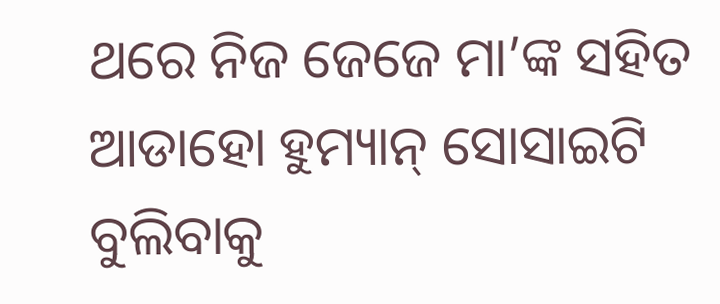ଥରେ ନିଜ ଜେଜେ ମା’ଙ୍କ ସହିତ ଆଡାହୋ ହୁମ୍ୟାନ୍ ସୋସାଇଟି ବୁଲିବାକୁ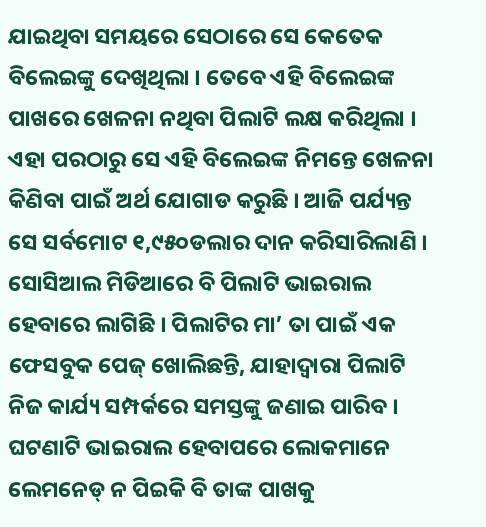ଯାଇଥିବା ସମୟରେ ସେଠାରେ ସେ କେତେକ ବିଲେଇଙ୍କୁ ଦେଖିଥିଲା । ତେବେ ଏହି ବିଲେଇଙ୍କ ପାଖରେ ଖେଳନା ନଥିବା ପିଲାଟି ଲକ୍ଷ କରିଥିଲା । ଏହା ପରଠାରୁ ସେ ଏହି ବିଲେଇଙ୍କ ନିମନ୍ତେ ଖେଳନା କିଣିବା ପାଇଁ ଅର୍ଥ ଯୋଗାଡ କରୁଛି । ଆଜି ପର୍ଯ୍ୟନ୍ତ ସେ ସର୍ବମୋଟ ୧,୯୫୦ଡଲାର ଦାନ କରିସାରିଲାଣି । ସୋସିଆଲ ମିଡିଆରେ ବି ପିଲାଟି ଭାଇରାଲ ହେବାରେ ଲାଗିଛି । ପିଲାଟିର ମା’ ତା ପାଇଁ ଏକ ଫେସବୁକ ପେଜ୍ ଖୋଲିଛନ୍ତି, ଯାହାଦ୍ୱାରା ପିଲାଟି ନିଜ କାର୍ଯ୍ୟ ସମ୍ପର୍କରେ ସମସ୍ତଙ୍କୁ ଜଣାଇ ପାରିବ । ଘଟଣାଟି ଭାଇରାଲ ହେବାପରେ ଲୋକମାନେ ଲେମନେଡ୍ ନ ପିଇକି ବି ତାଙ୍କ ପାଖକୁ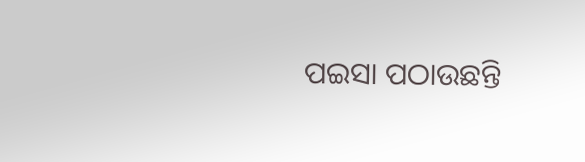ପଇସା ପଠାଉଛନ୍ତି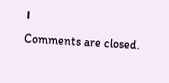।
Comments are closed.